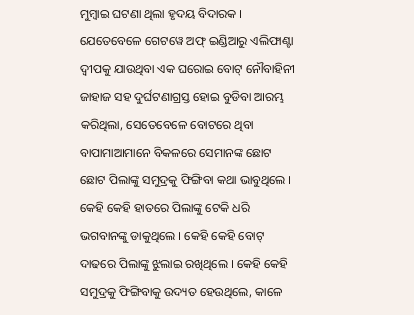ମୁମ୍ବାଇ ଘଟଣା ଥିଲା ହୃଦୟ ବିଦାରକ । ଯେତେବେଳେ ଗେଟୱେ ଅଫ୍ ଇଣ୍ଡିଆରୁ ଏଲିଫାଣ୍ଟା ଦ୍ୱୀପକୁ ଯାଉଥିବା ଏକ ଘରୋଇ ବୋଟ୍ ନୌବାହିନୀ ଜାହାଜ ସହ ଦୁର୍ଘଟଣାଗ୍ରସ୍ତ ହୋଇ ବୁଡିବା ଆରମ୍ଭ କରିଥିଲା, ସେତେବେଳେ ବୋଟରେ ଥିବା ବାପାମାଆମାନେ ବିକଳରେ ସେମାନଙ୍କ ଛୋଟ ଛୋଟ ପିଲାଙ୍କୁ ସମୁଦ୍ରକୁ ଫିଙ୍ଗିବା କଥା ଭାବୁଥିଲେ । କେହି କେହି ହାତରେ ପିଲାଙ୍କୁ ଟେକି ଧରି ଭଗବାନଙ୍କୁ ଡାକୁଥିଲେ । କେହି କେହି ବୋଟ୍ ଦାଢରେ ପିଲାଙ୍କୁ ଝୁଲାଇ ରଖିଥିଲେ । କେହି କେହି ସମୁଦ୍ରକୁ ଫିଙ୍ଗିବାକୁ ଉଦ୍ୟତ ହେଉଥିଲେ, କାଳେ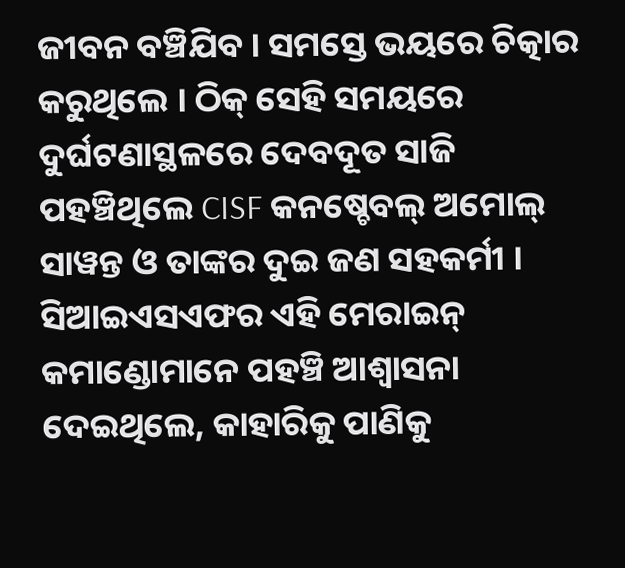ଜୀବନ ବଞ୍ଚିଯିବ । ସମସ୍ତେ ଭୟରେ ଚିତ୍କାର କରୁଥିଲେ । ଠିକ୍ ସେହି ସମୟରେ ଦୁର୍ଘଟଣାସ୍ଥଳରେ ଦେବଦୂତ ସାଜି ପହଞ୍ଚିଥିଲେ CISF କନଷ୍ଚେବଲ୍ ଅମୋଲ୍ ସାୱନ୍ତ ଓ ତାଙ୍କର ଦୁଇ ଜଣ ସହକର୍ମୀ । ସିଆଇଏସଏଫର ଏହି ମେରାଇନ୍ କମାଣ୍ଡୋମାନେ ପହଞ୍ଚି ଆଶ୍ୱାସନା ଦେଇଥିଲେ, କାହାରିକୁ ପାଣିକୁ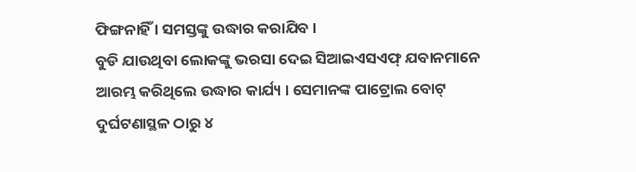ଫିଙ୍ଗନାହିଁ । ସମସ୍ତଙ୍କୁ ଉଦ୍ଧାର କରାଯିବ ।
ବୁଡି ଯାଉଥିବା ଲୋକଙ୍କୁ ଭରସା ଦେଇ ସିଆଇଏସଏଫ୍ ଯବାନମାନେ ଆରମ୍ଭ କରିଥିଲେ ଉଦ୍ଧାର କାର୍ଯ୍ୟ । ସେମାନଙ୍କ ପାଟ୍ରୋଲ ବୋଟ୍ ଦୁର୍ଘଟଣାସ୍ଥଳ ଠାରୁ ୪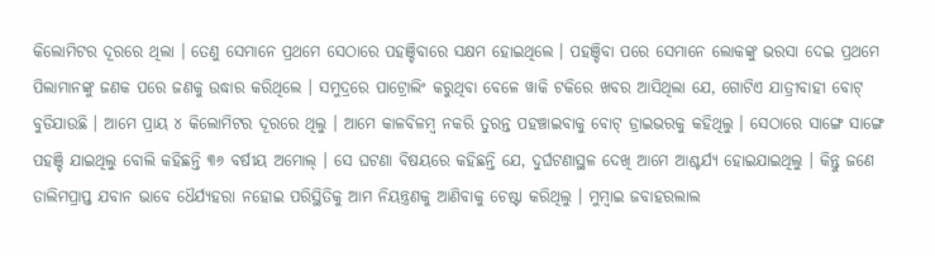କିଲୋମିଟର ଦୂରରେ ଥିଲା । ତେଣୁ ସେମାନେ ପ୍ରଥମେ ସେଠାରେ ପହଞ୍ଚିବାରେ ସକ୍ଷମ ହୋଇଥିଲେ । ପହଞ୍ଚିବା ପରେ ସେମାନେ ଲୋକଙ୍କୁ ଭରସା ଦେଇ ପ୍ରଥମେ ପିଲାମାନଙ୍କୁ ଜଣକ ପରେ ଜଣକୁ ଉଦ୍ଧାର କରିଥିଲେ । ସମୁଦ୍ରରେ ପାଟ୍ରୋଲିଂ କରୁଥିବା ବେଳେ ୱାକି ଟକିରେ ଖବର ଆସିଥିଲା ଯେ, ଗୋଟିଏ ଯାତ୍ରୀବାହୀ ବୋଟ୍ ବୁଡିଯାଉଛି । ଆମେ ପ୍ରାୟ ୪ କିଲୋମିଟର ଦୂରରେ ଥିଲୁ । ଆମେ କାଳବିଳମ୍ୱ ନକରି ତୁରନ୍ତ ପହଞ୍ଚାଇବାକୁ ବୋଟ୍ ଡ୍ରାଇଭରକୁ କହିଥିଲୁ । ସେଠାରେ ସାଙ୍ଗେ ସାଙ୍ଗେ ପହଞ୍ଚି ଯାଇଥିଲୁ ବୋଲି କହିଛନ୍ତି ୩୬ ବର୍ଷୀୟ ଅମୋଲ୍ । ସେ ଘଟଣା ବିଷୟରେ କହିଛନ୍ତି ଯେ, ଦୁର୍ଘଟଣାସ୍ଥଳ ଦେଖି ଆମେ ଆଶ୍ଚର୍ଯ୍ୟ ହୋଇଯାଇଥିଲୁ । କିନ୍ତୁ ଜଣେ ତାଲିମପ୍ରାପ୍ତ ଯବାନ ଭାବେ ଧୈର୍ଯ୍ୟହରା ନହୋଇ ପରିସ୍ଥିତିକୁ ଆମ ନିୟନ୍ତ୍ରଣକୁ ଆଣିବାକୁ ଚେଷ୍ଟା କରିଥିଲୁ । ମୁମ୍ୱାଇ ଜବାହରଲାଲ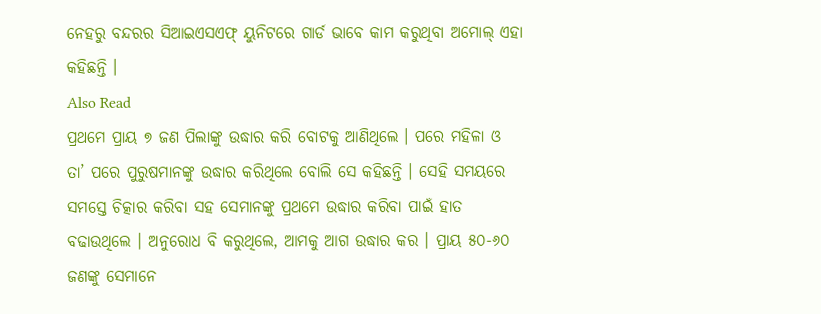ନେହରୁ ବନ୍ଦରର ସିଆଇଏସଏଫ୍ ୟୁନିଟରେ ଗାର୍ଡ ଭାବେ କାମ କରୁଥିବା ଅମୋଲ୍ ଏହା କହିଛନ୍ତି ।
Also Read
ପ୍ରଥମେ ପ୍ରାୟ ୭ ଜଣ ପିଲାଙ୍କୁ ଉଦ୍ଧାର କରି ବୋଟକୁ ଆଣିଥିଲେ । ପରେ ମହିଳା ଓ ତା’ ପରେ ପୁରୁଷମାନଙ୍କୁ ଉଦ୍ଧାର କରିଥିଲେ ବୋଲି ସେ କହିଛନ୍ତି । ସେହି ସମୟରେ ସମସ୍ତେ ଚିତ୍କାର କରିବା ସହ ସେମାନଙ୍କୁ ପ୍ରଥମେ ଉଦ୍ଧାର କରିବା ପାଇଁ ହାତ ବଢାଉଥିଲେ । ଅନୁରୋଧ ବି କରୁଥିଲେ, ଆମକୁ ଆଗ ଉଦ୍ଧାର କର । ପ୍ରାୟ ୫୦-୬୦ ଜଣଙ୍କୁ ସେମାନେ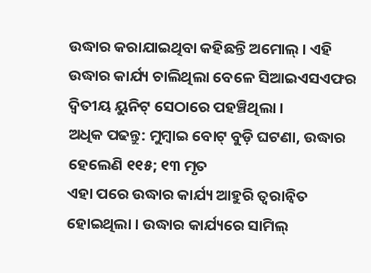ଉଦ୍ଧାର କରାଯାଇଥିବା କହିଛନ୍ତି ଅମୋଲ୍ । ଏହି ଉଦ୍ଧାର କାର୍ଯ୍ୟ ଚାଲିଥିଲା ବେଳେ ସିଆଇଏସଏଫର ଦ୍ୱିତୀୟ ୟୁନିଟ୍ ସେଠାରେ ପହଞ୍ଚିଥିଲା ।
ଅଧିକ ପଢନ୍ତୁ: ମୁମ୍ବାଇ ବୋଟ୍ ବୁଡ଼ି ଘଟଣା, ଉଦ୍ଧାର ହେଲେଣି ୧୧୫; ୧୩ ମୃତ
ଏହା ପରେ ଉଦ୍ଧାର କାର୍ଯ୍ୟ ଆହୁରି ତ୍ୱରାନ୍ୱିତ ହୋଇଥିଲା । ଉଦ୍ଧାର କାର୍ଯ୍ୟରେ ସାମିଲ୍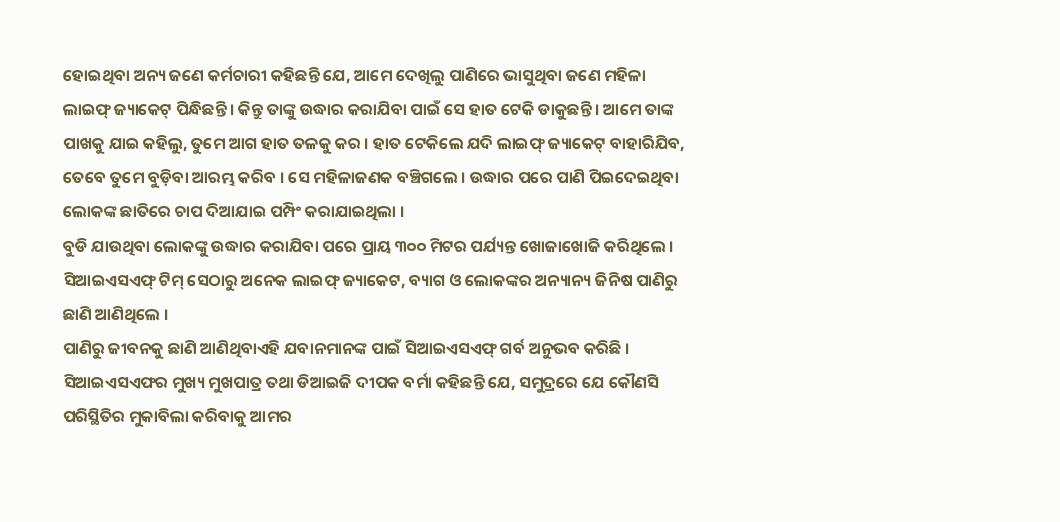ହୋଇଥିବା ଅନ୍ୟ ଜଣେ କର୍ମଚାରୀ କହିଛନ୍ତି ଯେ, ଆମେ ଦେଖିଲୁ ପାଣିରେ ଭାସୁଥିବା ଜଣେ ମହିଳା ଲାଇଫ୍ ଜ୍ୟାକେଟ୍ ପିନ୍ଧିଛନ୍ତି । କିନ୍ତୁ ତାଙ୍କୁ ଉଦ୍ଧାର କରାଯିବା ପାଇଁ ସେ ହାତ ଟେକି ଡାକୁଛନ୍ତି । ଆମେ ତାଙ୍କ ପାଖକୁ ଯାଇ କହିଲୁ, ତୁମେ ଆଗ ହାତ ତଳକୁ କର । ହାତ ଟେକିଲେ ଯଦି ଲାଇଫ୍ ଜ୍ୟାକେଟ୍ ବାହାରିଯିବ, ତେବେ ତୁମେ ବୁଡ଼ିବା ଆରମ୍ଭ କରିବ । ସେ ମହିଳାଜଣକ ବଞ୍ଚିଗଲେ । ଉଦ୍ଧାର ପରେ ପାଣି ପିଇଦେଇଥିବା ଲୋକଙ୍କ ଛାତିରେ ଚାପ ଦିଆଯାଇ ପମ୍ପିଂ କରାଯାଇଥିଲା ।
ବୁଡି ଯାଉଥିବା ଲୋକଙ୍କୁ ଉଦ୍ଧାର କରାଯିବା ପରେ ପ୍ରାୟ ୩୦୦ ମିଟର ପର୍ଯ୍ୟନ୍ତ ଖୋଜାଖୋଜି କରିଥିଲେ । ସିଆଇଏସଏଫ୍ ଟିମ୍ ସେଠାରୁ ଅନେକ ଲାଇଫ୍ ଜ୍ୟାକେଟ, ବ୍ୟାଗ ଓ ଲୋକଙ୍କର ଅନ୍ୟାନ୍ୟ ଜିନିଷ ପାଣିରୁ ଛାଣି ଆଣିଥିଲେ ।
ପାଣିରୁ ଜୀବନକୁ ଛାଣି ଆଣିଥିବାଏହି ଯବାନମାନଙ୍କ ପାଇଁ ସିଆଇଏସଏଫ୍ ଗର୍ବ ଅନୁଭବ କରିଛି । ସିଆଇଏସଏଫର ମୁଖ୍ୟ ମୁଖପାତ୍ର ତଥା ଡିଆଇଜି ଦୀପକ ବର୍ମା କହିଛନ୍ତି ଯେ, ସମୁଦ୍ରରେ ଯେ କୌଣସି ପରିସ୍ଥିତିର ମୁକାବିଲା କରିବାକୁ ଆମର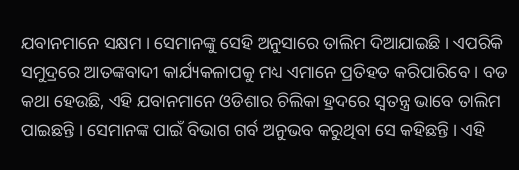ଯବାନମାନେ ସକ୍ଷମ । ସେମାନଙ୍କୁ ସେହି ଅନୁସାରେ ତାଲିମ ଦିଆଯାଇଛି । ଏପରିକି ସମୁଦ୍ରରେ ଆତଙ୍କବାଦୀ କାର୍ଯ୍ୟକଳାପକୁ ମଧ୍ୟ ଏମାନେ ପ୍ରତିହତ କରିପାରିବେ । ବଡ କଥା ହେଉଛି, ଏହି ଯବାନମାନେ ଓଡିଶାର ଚିଲିକା ହ୍ରଦରେ ସ୍ୱତନ୍ତ୍ର ଭାବେ ତାଲିମ ପାଇଛନ୍ତି । ସେମାନଙ୍କ ପାଇଁ ବିଭାଗ ଗର୍ବ ଅନୁଭବ କରୁଥିବା ସେ କହିଛନ୍ତି । ଏହି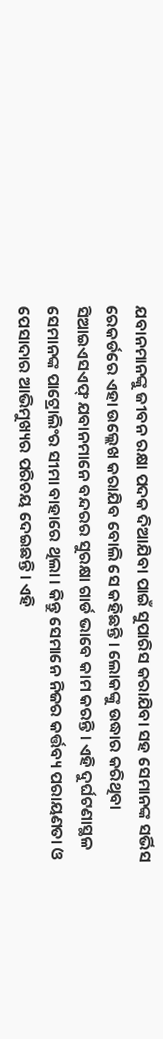ଯବାନମାନଙ୍କୁ ଜୀବନ ରକ୍ଷା ପଦକ ଦିଆଯିବା ପାଇଁ ସୁପାରିସ କରାଯିବା ସହ ସେମାନଙ୍କ ସର୍ଭିସ ରେକର୍ଡରେ ଏହା ଉଲ୍ଲେଖ କରାଯିବ ବୋଲି ସେ କହିଛନ୍ତି । ଲୋକଙ୍କୁ ଉଦ୍ଧାର କରିଥିବା ସିଆଇଏସଏଫ୍ ଯବାନମାନେ ବନ୍ଦରର ସୁରକ୍ଷା ଗାର୍ଡ ଭାବେ କାମ କରନ୍ତି । ଏହି ଦୁର୍ଘଟଣାସ୍ଥଳ ସେମାନଙ୍କ ପାଟ୍ରୋଲିଂର ସୀମା ବାହାରେ ଥିଲା । କିନ୍ତୁ ସେମାନେ ନିଜର କର୍ତ୍ତବ୍ୟ ପରାୟଣତା ଓ ପେସାଦାର ଆଭିମୁଖ୍ୟର ପରିଚୟ ଦେଇଛନ୍ତି । ଏହି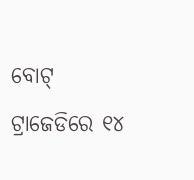ବୋଟ୍ ଟ୍ରାଜେଡିରେ ୧୪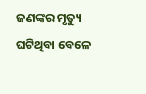ଜଣଙ୍କର ମୃତ୍ୟୁ ଘଟିଥିବା ବେଳେ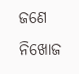ଜଣେ ନିଖୋଜ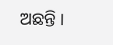ଅଛନ୍ତି ।